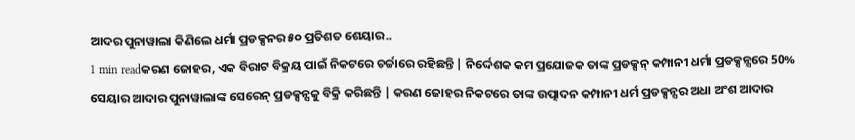ଆଦର ପୁନାୱାଲା କିଣିଲେ ଧର୍ମା ପ୍ରଡକ୍ସନର ୫୦ ପ୍ରତିଶତ ଶେୟାର..
1 min readକରଣ ଜୋହର, ଏକ ବିରାଟ ବିକ୍ରୟ ପାଇଁ ନିକଟରେ ଚର୍ଚ୍ଚାରେ ରହିଛନ୍ତି | ନିର୍ଦ୍ଦେଶକ କମ ପ୍ରଯୋଜକ ତାଙ୍କ ପ୍ରଡକ୍ସନ୍ କମ୍ପାନୀ ଧର୍ମା ପ୍ରଡକ୍ସନ୍ସରେ 50% ସେୟାର ଆଦାର ପୁନାୱାଲାଙ୍କ ସେରେନ୍ ପ୍ରଡକ୍ସନ୍ସକୁ ବିକ୍ରି କରିଛନ୍ତି | କରଣ ଜୋହର ନିକଟରେ ତାଙ୍କ ଉତ୍ପାଦନ କମ୍ପାନୀ ଧର୍ମ ପ୍ରଡକ୍ସନ୍ସର ଅଧା ଅଂଶ ଆଦାର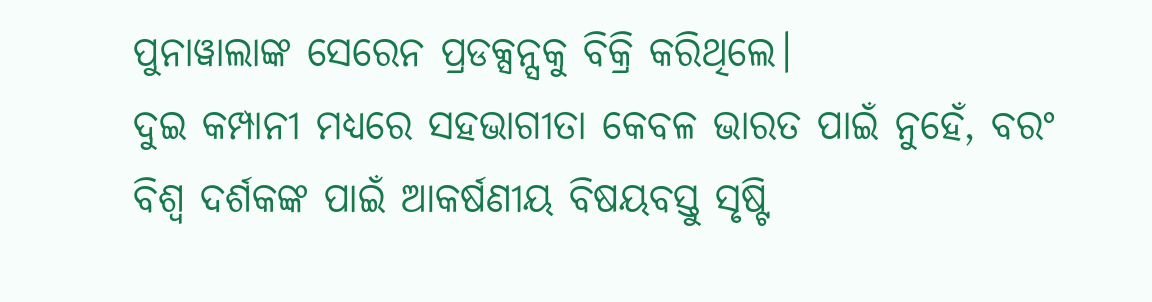ପୁନାୱାଲାଙ୍କ ସେରେନ ପ୍ରଡକ୍ସନ୍ସକୁ ବିକ୍ରି କରିଥିଲେ।
ଦୁଇ କମ୍ପାନୀ ମଧ୍ୟରେ ସହଭାଗୀତା କେବଳ ଭାରତ ପାଇଁ ନୁହେଁ, ବରଂ ବିଶ୍ୱ ଦର୍ଶକଙ୍କ ପାଇଁ ଆକର୍ଷଣୀୟ ବିଷୟବସ୍ତୁ ସୃଷ୍ଟି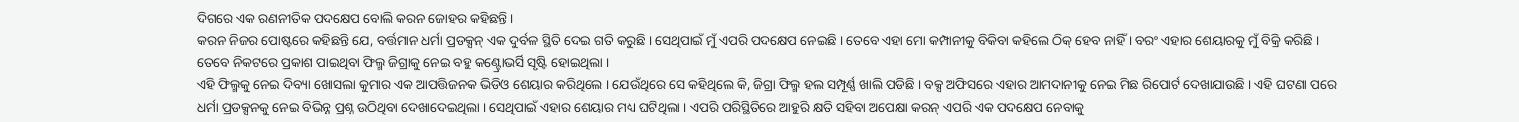ଦିଗରେ ଏକ ରଣନୀତିକ ପଦକ୍ଷେପ ବୋଲି କରନ ଜୋହର କହିଛନ୍ତି ।
କରନ ନିଜର ପୋଷ୍ଟରେ କହିଛନ୍ତି ଯେ, ବର୍ତ୍ତମାନ ଧର୍ମା ପ୍ରଡକ୍ସନ୍ ଏକ ଦୁର୍ବଳ ସ୍ଥିତି ଦେଇ ଗତି କରୁଛି । ସେଥିପାଇଁ ମୁଁ ଏପରି ପଦକ୍ଷେପ ନେଇଛି । ତେବେ ଏହା ମୋ କମ୍ପାନୀକୁ ବିକିବା କହିଲେ ଠିକ୍ ହେବ ନାହିଁ । ବରଂ ଏହାର ଶେୟାରକୁ ମୁଁ ବିକ୍ରି କରିଛି । ତେବେ ନିକଟରେ ପ୍ରକାଶ ପାଇଥିବା ଫିଲ୍ମ ଜିଗ୍ରାକୁ ନେଇ ବହୁ କଣ୍ଟ୍ରୋଭର୍ସି ସୃଷ୍ଟି ହୋଇଥିଲା ।
ଏହି ଫିଲ୍ମକୁ ନେଇ ଦିବ୍ୟା ଖୋସଲା କୁମାର ଏକ ଆପତ୍ତିଜନକ ଭିଡିଓ ଶେୟାର କରିଥିଲେ । ଯେଉଁଥିରେ ସେ କହିଥିଲେ କି, ଜିଗ୍ରା ଫିଲ୍ମ ହଲ ସମ୍ପୂର୍ଣ୍ଣ ଖାଲି ପଡିଛି । ବକ୍ସ ଅଫିସରେ ଏହାର ଆମଦାନୀକୁ ନେଇ ମିଛ ରିପୋର୍ଟ ଦେଖାଯାଉଛି । ଏହି ଘଟଣା ପରେ ଧର୍ମା ପ୍ରଡକ୍ସନକୁ ନେଇ ବିଭିନ୍ନ ପ୍ରଶ୍ନ ଉଠିଥିବା ଦେଖାଦେଇଥିଲା । ସେଥିପାଇଁ ଏହାର ଶେୟାର ମଧ୍ୟ ଘଟିଥିଲା । ଏପରି ପରିସ୍ଥିତିରେ ଆହୁରି କ୍ଷତି ସହିବା ଅପେକ୍ଷା କରନ୍ ଏପରି ଏକ ପଦକ୍ଷେପ ନେବାକୁ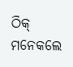ଠିକ୍ ମନେକଲେ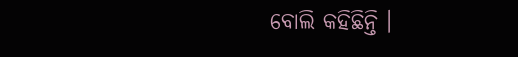ବୋଲି କହିଛିନ୍ତି ।